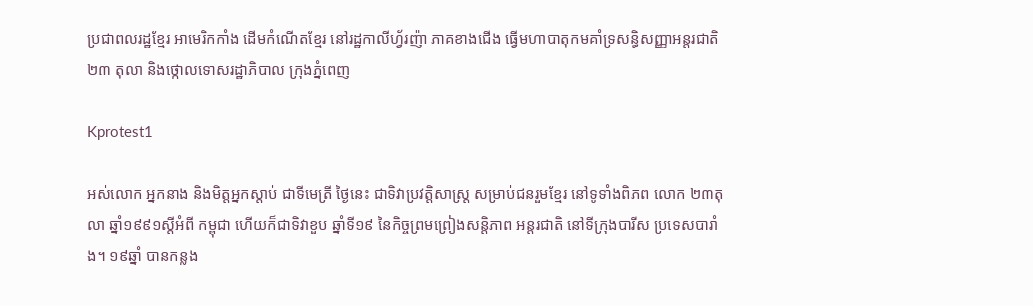ប្រជាពលរដ្ឋខ្មែរ អាមេរិកកាំង ដើមកំណើតខ្មែរ នៅរដ្ឋកាលីហ្វ័រញ៉ា ភាគខាងជើង ធ្វើមហាបាតុកមគាំទ្រសន្ធិសញ្ញាអន្តរជាតិ ២៣ តុលា និងថ្កោលទោសរដ្ឋាភិបាល ក្រុងភ្នំពេញ

Kprotest1

អស់លោក អ្នកនាង និងមិត្តអ្នកស្តាប់ ជាទីមេត្រី ថ្ងៃនេះ ជាទិវាប្រវត្តិសាស្រ្ត សម្រាប់ជនរួមខ្មែរ នៅទូទាំងពិភព លោក ២៣តុលា ឆ្នាំ១៩៩១ស្តីអំពី កម្ពុជា ហើយក៏ជាទិវាខួប ឆ្នាំទី១៩ នៃកិច្ចព្រមព្រៀងសន្តិភាព អន្តរជាតិ នៅទីក្រុងបារីស ប្រទេសបារាំង។ ១៩ឆ្នាំ បានកន្លង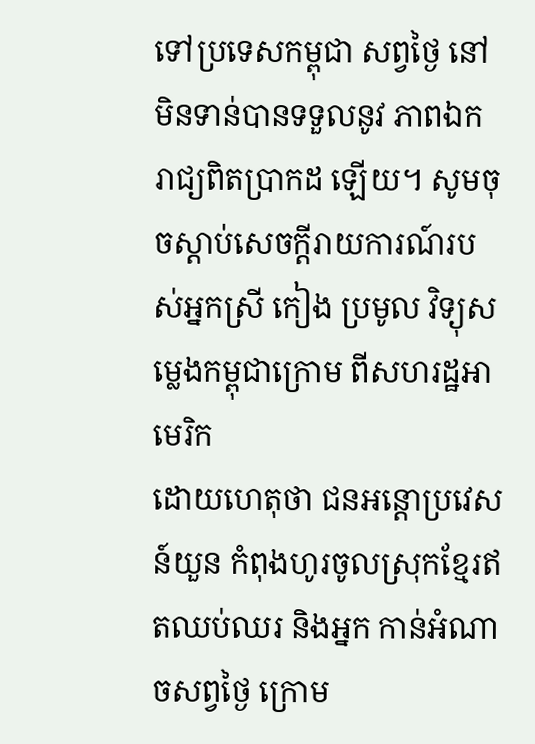ទៅប្រទេសកម្ពុជា សព្វថ្ងៃ នៅមិនទាន់បានទទួលនូវ ភាពឯករាជ្យពិតប្រាកដ ឡើយ។ សូមចុចស្តាប់សេចក្តីរាយការណ៍របស់អ្នកស្រី កៀង ប្រមូល វិទ្យុសម្លេងកម្ពុជាក្រោម ពីសហរដ្ឋអាមេរិក
ដោយហេតុថា ជនអន្តោប្រវេសន៍យួន កំពុងហូរចូលស្រុកខ្មែរឥតឈប់ឈរ និងអ្នក កាន់អំណាចសព្វថ្ងៃ ក្រោម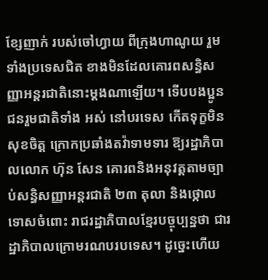ខ្សែញាក់ របស់ចៅហ្វាយ ពីក្រុងហាណូយ រួមទាំងប្រទេសជិត ខាងមិនដែលគោរពសន្ធិសញ្ញាអន្តរជាតិនោះម្តងណាឡើយ។ ទើបបងប្អូនជនរួមជាតិទាំង អស់ នៅបរទេស កើតទុក្ខមិនសុខចិត្ត ក្រោកប្រឆាំងតវ៉ាទាមទារ ឱ្យរដ្ឋាភិបាលលោក ហ៊ុន សែន គោរពនិងអនុវត្តតាមច្បាប់សន្ធិសញ្ញាអន្តរជាតិ ២៣ តុលា និងថ្កោលទោសចំពោះ រាជរដ្ឋាភិបាលខ្មែរបច្ចុប្បន្នថា ជារដ្ឋាភិបាលក្រោមរណបរបទេស។ ដូច្នេះហើយ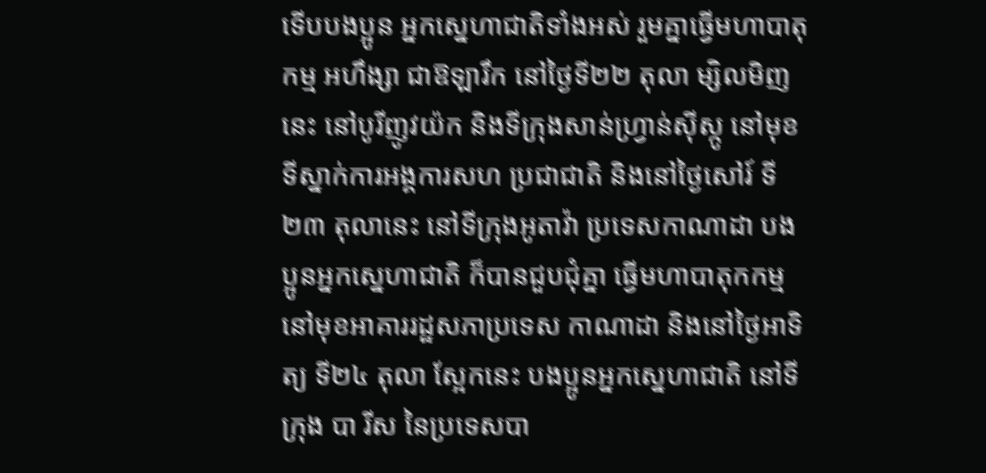ទើបបងប្អូន អ្នកស្នេហាជាតិទាំងអស់ រួមគ្នាធ្វើមហាបាតុកម្ម អហឹង្សា ជាឱឡារឹក នៅថ្ងៃទី២២ តុលា ម្សិលមិញនេះ នៅបូរីញូវយ៉ក និងទីក្រុងសាន់ហ្វ្រាន់ស៊ីស្កូ នៅមុខទីស្នាក់ការអង្គការសហ ប្រជាជាតិ និងនៅថ្ងៃសៅរ៍ ទី២៣ តុលានេះ នៅទីក្រុងអូតាវ៉ា ប្រទេសកាណាដា បងប្អូនអ្នកស្នេហាជាតិ ក៏បានជួបជុំគ្នា ធ្វើមហាបាតុកកម្ម នៅមុខអាគាររដ្ឋសភាប្រទេស កាណាដា និងនៅថ្ងៃអាទិត្យ ទី២៤ តុលា ស្អែកនេះ បងប្អូនអ្នកស្នេហាជាតិ នៅទីក្រុង បា រីស នៃប្រទេសបា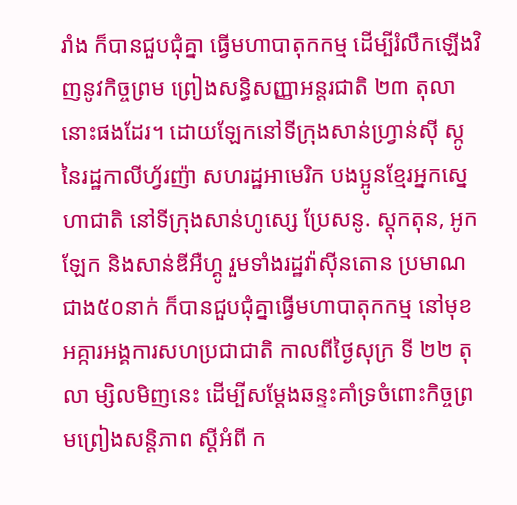រាំង ក៏បានជួបជុំគ្នា ធ្វើមហាបាតុកកម្ម ដើម្បីរំលឹកឡើងវិញនូវកិច្ចព្រម ព្រៀងសន្ធិសញ្ញាអន្តរជាតិ ២៣ តុលា នោះផងដែរ។ ដោយឡែកនៅទីក្រុងសាន់ហ្វ្រាន់ស៊ី ស្កូ នៃរដ្ឋកាលីហ្វ័រញ៉ា សហរដ្ឋអាមេរិក បងប្អូនខ្មែរអ្នកស្នេហាជាតិ នៅទីក្រុងសាន់ហូស្សេ ប្រែសនូ. ស្តុកតុន, អូកឡែក និងសាន់ឌីអឺហ្គូ រួមទាំងរដ្ឋវ៉ាស៊ីនតោន ប្រមាណជាង៥០នាក់ ក៏បានជួបជុំគ្នាធ្វើមហាបាតុកកម្ម នៅមុខអគ្ការអង្គការសហប្រជាជាតិ កាលពីថ្ងៃសុក្រ ទី ២២ តុលា ម្សិលមិញនេះ ដើម្បីសម្តែងឆន្ទះគាំទ្រចំពោះកិច្ចព្រមព្រៀងសន្តិភាព ស្តីអំពី ក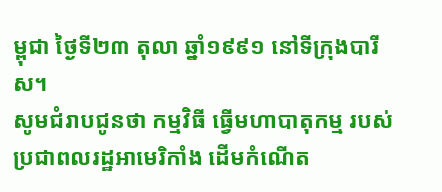ម្ពុជា ថ្ងៃទី២៣ តុលា ឆ្នាំ១៩៩១ នៅទីក្រុងបារីស។
សូមជំរាបជូនថា កម្មវិធី ធ្វើមហាបាតុកម្ម របស់ប្រជាពលរដ្ឋអាមេរិកាំង ដើមកំណើត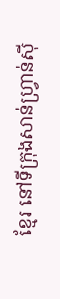ខ្មែរ នៅទីក្រុងសាន់ហ្វ្រាន់ស៊ី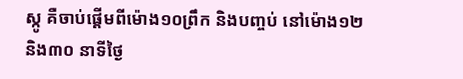ស្កូ គឺចាប់ផ្តើមពីម៉ោង១០ព្រឹក និងបញ្ចប់ នៅម៉ោង១២ និង៣០ នាទីថ្ងៃ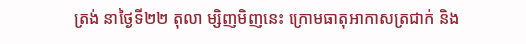ត្រង់ នាថ្ងៃទី២២ តុលា ម្សិញមិញនេះ ក្រោមធាតុអាកាសត្រជាក់ និង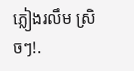ភ្លៀងរលឹម ស្រិចៗ!.